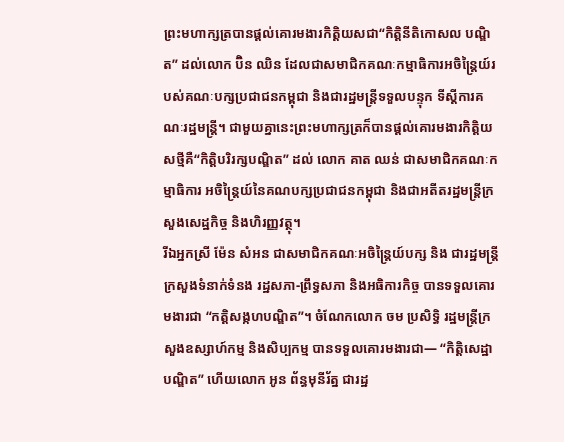ព្រះមហាក្សត្របានផ្តល់គោរមងារកិត្តិយសជា“កិត្តិនីតិកោសល បណ្ឌិត” ដល់លោក ប៊ិន ឈិន ដែលជាសមាជិកគណៈកម្មាធិការអចិន្រ្តៃយ៍របស់គណៈបក្សប្រជាជនកម្ពុជា និងជារដ្ឋមន្រ្តីទទួលបន្ទុក ទីស្តីការគណៈរដ្ឋមន្រ្តី។ ជាមួយគ្នានេះព្រះមហាក្សត្រក៏បានផ្តល់គោរមងារកិត្តិយសថ្មីគឺ“កិត្តិបរិរក្សបណ្ឌិត” ដល់ លោក គាត ឈន់ ជាសមាជិកគណៈកម្មាធិការ អចិន្ត្រៃយ៍នៃគណបក្សប្រជាជនកម្ពុជា និងជាអតីតរដ្ឋមន្ត្រីក្រសួងសេដ្ឋកិច្ច និងហិរញ្ញវត្ថុ។
រីឯអ្នកស្រី ម៉ែន សំអន ជាសមាជិកគណៈអចិន្ត្រៃយ៍បក្ស និង ជារដ្ឋមន្ត្រីក្រសួងទំនាក់ទំនង រដ្ឋសភា-ព្រឹទ្ធសភា និងអធិការកិច្ច បានទទួលគោរមងារជា “កត្តិសង្កហបណ្ឌិត”។ ចំណែកលោក ចម ប្រសិទ្ធិ រដ្ឋមន្ត្រីក្រសួងឧស្សាហ៍កម្ម និងសិប្បកម្ម បានទទួលគោរមងារជា— “កិត្តិសេដ្ឋាបណ្ឌិត” ហើយលោក អូន ព័ន្ធមុនីរ័ត្ន ជារដ្ឋ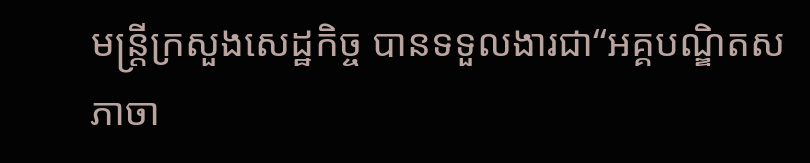មន្ត្រីក្រសួងសេដ្ឋកិច្ច បានទទួលងារជា“អគ្គបណ្ឌិតសភាចា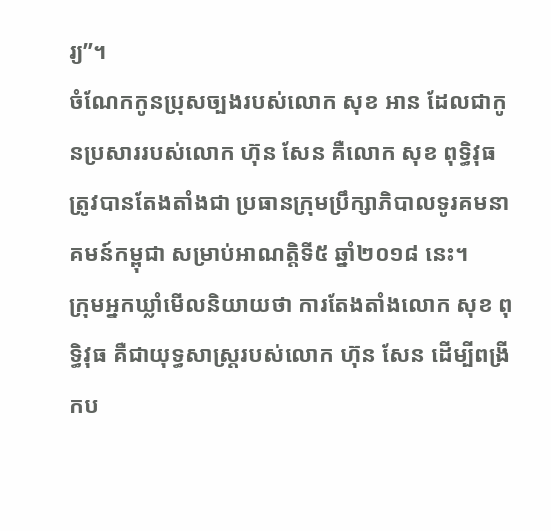រ្យ”។
ចំណែកកូនប្រុសច្បងរបស់លោក សុខ អាន ដែលជាកូនប្រសាររបស់លោក ហ៊ុន សែន គឺលោក សុខ ពុទ្ធិវុធ ត្រូវបានតែងតាំងជា ប្រធានក្រុមប្រឹក្សាភិបាលទូរគមនាគមន៍កម្ពុជា សម្រាប់អាណត្តិទី៥ ឆ្នាំ២០១៨ នេះ។
ក្រុមអ្នកឃ្លាំមើលនិយាយថា ការតែងតាំងលោក សុខ ពុទ្ធិវុធ គឺជាយុទ្ធសាស្ត្ររបស់លោក ហ៊ុន សែន ដើម្បីពង្រីកប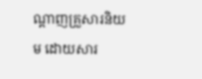ណ្ដាញគ្រួសារនិយម ដោយសារ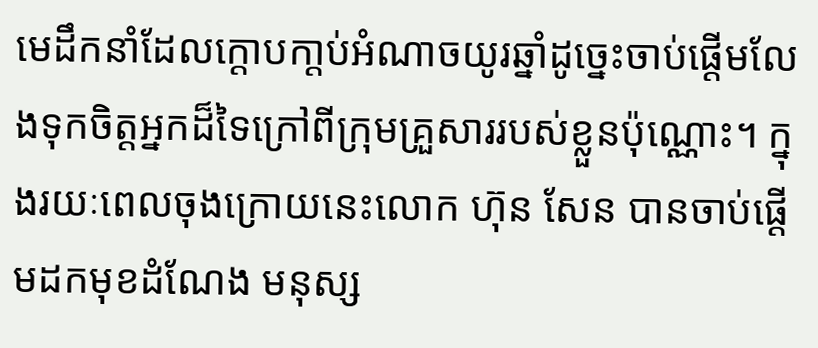មេដឹកនាំដែលក្តោបកា្តប់អំណាចយូរឆ្នាំដូច្នេះចាប់ផ្តើមលែងទុកចិត្តអ្នកដ៏ទៃក្រៅពីក្រុមគ្រួសាររបស់ខ្លួនប៉ុណ្ណោះ។ ក្នុងរយៈពេលចុងក្រោយនេះលោក ហ៊ុន សែន បានចាប់ផ្តើមដកមុខដំណែង មនុស្ស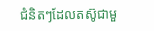ជំនិតៗដែលតស៊ូជាមួ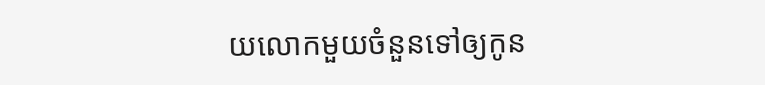យលោកមួយចំនួនទៅឲ្យកូន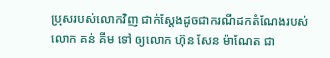ប្រុសរបស់លោកវិញ ជាក់សែ្តងដូចជាករណីដកតំណែងរបស់លោក គន់ គីម ទៅ ឲ្យលោក ហ៊ុន សែន ម៉ាណែត ជា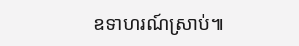ឧទាហរណ៍ស្រាប់៕